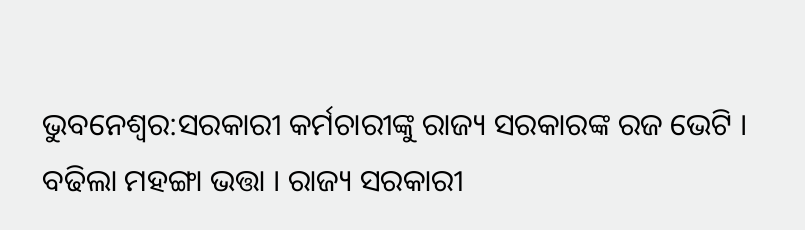ଭୁବନେଶ୍ବର:ସରକାରୀ କର୍ମଚାରୀଙ୍କୁ ରାଜ୍ୟ ସରକାରଙ୍କ ରଜ ଭେଟି । ବଢିଲା ମହଙ୍ଗା ଭତ୍ତା । ରାଜ୍ୟ ସରକାରୀ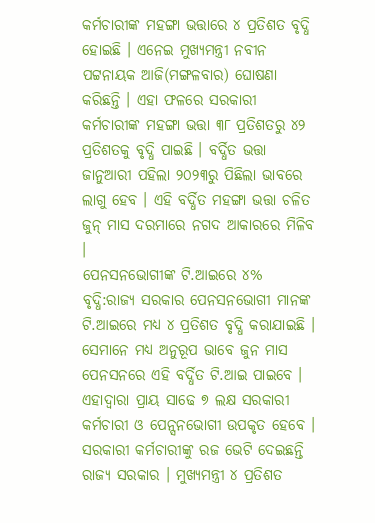କର୍ମଚାରୀଙ୍କ ମହଙ୍ଗା ଭତ୍ତାରେ ୪ ପ୍ରତିଶତ ବୃଦ୍ଧି ହୋଇଛି । ଏନେଇ ମୁଖ୍ୟମନ୍ତ୍ରୀ ନବୀନ ପଟ୍ଟନାୟକ ଆଜି(ମଙ୍ଗଳବାର) ଘୋଷଣା କରିଛନ୍ତି । ଏହା ଫଳରେ ସରକାରୀ କର୍ମଚାରୀଙ୍କ ମହଙ୍ଗା ଭତ୍ତା ୩୮ ପ୍ରତିଶତରୁ ୪୨ ପ୍ରତିଶତକୁ ବୃଦ୍ଧି ପାଇଛି । ବର୍ଦ୍ଧିତ ଭତ୍ତା ଜାନୁଆରୀ ପହିଲା ୨୦୨୩ରୁ ପିଛିଲା ଭାବରେ ଲାଗୁ ହେବ । ଏହି ବର୍ଦ୍ଧିତ ମହଙ୍ଗା ଭତ୍ତା ଚଳିତ ଜୁନ୍ ମାସ ଦରମାରେ ନଗଦ ଆକାରରେ ମିଳିବ ।
ପେନସନଭୋଗୀଙ୍କ ଟି.ଆଇରେ ୪% ବୃଦ୍ଧି:ରାଜ୍ୟ ସରକାର ପେନସନଭୋଗୀ ମାନଙ୍କ ଟି.ଆଇରେ ମଧ୍ୟ ୪ ପ୍ରତିଶତ ବୃଦ୍ଧି କରାଯାଇଛି । ସେମାନେ ମଧ୍ୟ ଅନୁରୂପ ଭାବେ ଜୁନ ମାସ ପେନସନରେ ଏହି ବର୍ଦ୍ଧିତ ଟି.ଆଇ ପାଇବେ । ଏହାଦ୍ବାରା ପ୍ରାୟ ସାଢେ ୭ ଲକ୍ଷ ସରକାରୀ କର୍ମଚାରୀ ଓ ପେନ୍ସନଭୋଗୀ ଉପକୃତ ହେବେ । ସରକାରୀ କର୍ମଚାରୀଙ୍କୁ ରଜ ଭେଟି ଦେଇଛନ୍ତି ରାଜ୍ୟ ସରକାର । ମୁଖ୍ୟମନ୍ତ୍ରୀ ୪ ପ୍ରତିଶତ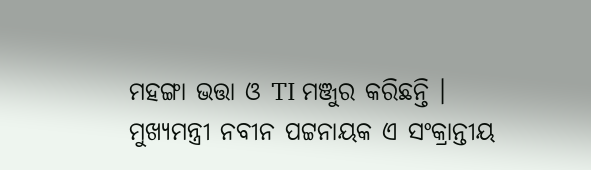ମହଙ୍ଗା ଭତ୍ତା ଓ TI ମଞ୍ଜୁର କରିଛନ୍ତି । ମୁଖ୍ୟମନ୍ତ୍ରୀ ନବୀନ ପଟ୍ଟନାୟକ ଏ ସଂକ୍ରାନ୍ତୀୟ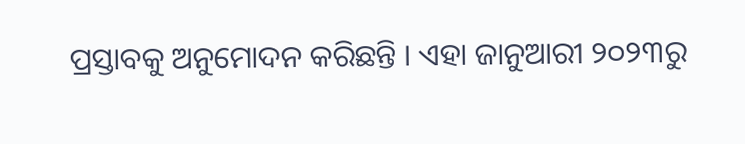ପ୍ରସ୍ତାବକୁ ଅନୁମୋଦନ କରିଛନ୍ତି । ଏହା ଜାନୁଆରୀ ୨୦୨୩ରୁ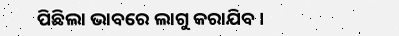ପିଛିଲା ଭାବରେ ଲାଗୁ କରାଯିବ ।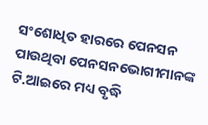ସଂଶୋଧିତ ହାରରେ ପେନସନ ପାଉଥିବା ପେନସନଭୋଗୀମାନଙ୍କ ଟି.ଆଇରେ ମଧ୍ୟ ବୃଦ୍ଧି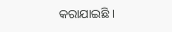କରାଯାଇଛି ।